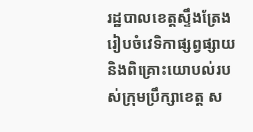រដ្ឋបាលខេត្តស្ទឹងត្រែង រៀបចំវេទិកាផ្សព្វផ្សាយ និងពិគ្រោះយោបល់របស់ក្រុមប្រឹក្សាខេត្ត ស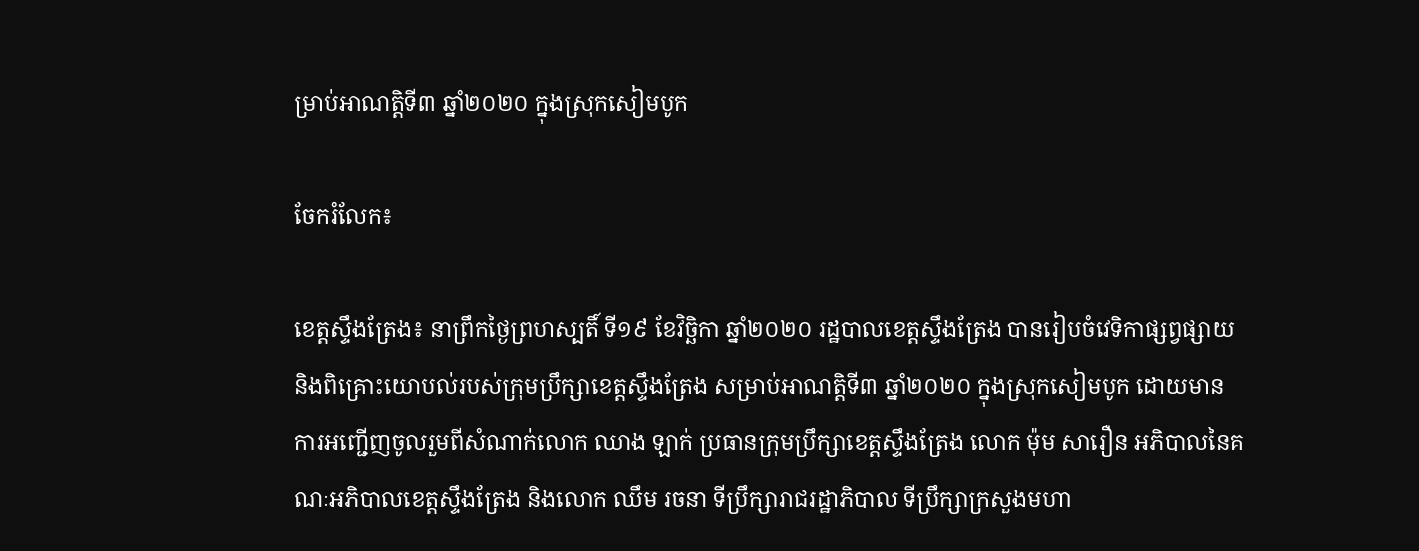ម្រាប់អាណត្តិទី៣ ឆ្នាំ២០២០ ក្នុងស្រុកសៀមបូក

ចែករំលែក៖

ខេត្តស្ទឹងត្រែង៖ នាព្រឹកថ្ងៃព្រហស្បតិ៍ ទី១៩ ខែវិច្ឆិកា ឆ្នាំ២០២០ រដ្ឋបាលខេត្តស្ទឹងត្រែង បានរៀបចំវេទិកាផ្សព្វផ្សាយ និងពិគ្រោះយោបល់របស់ក្រុមប្រឹក្សាខេត្តស្ទឹងត្រែង សម្រាប់អាណត្តិទី៣ ឆ្នាំ២០២០ ក្នុងស្រុកសៀមបូក ដោយមានការអញ្ជើញចូលរួមពីសំណាក់លោក ឈាង ឡាក់ ប្រធានក្រុមប្រឹក្សាខេត្តស្ទឹងត្រែង លោក ម៉ុម សារឿន អភិបាលនៃគណៈអភិបាលខេត្តស្ទឹងត្រែង និងលោក ឈឹម រចនា ទីប្រឹក្សារាជរដ្ឋាភិបាល ទីប្រឹក្សាក្រសួងមហា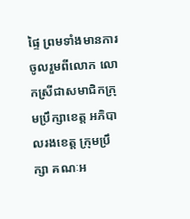ផ្ទៃ ព្រមទាំងមានការចូលរួមពីលោក លោកស្រីជាសមាជិកក្រុមប្រឹក្សាខេត្ត អភិបាលរងខេត្ត ក្រុមប្រឹក្សា គណៈអ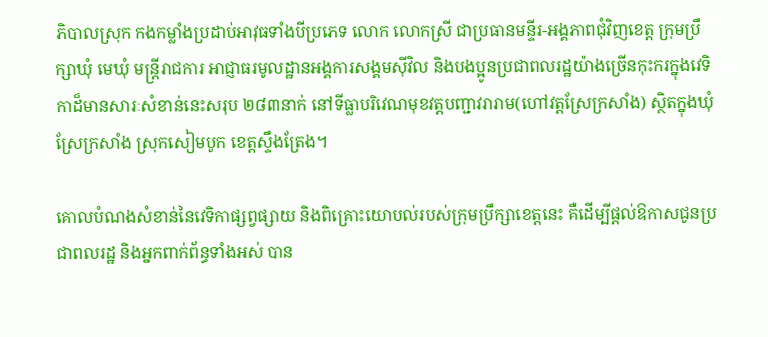ភិបាលស្រុក កងកម្លាំងប្រដាប់អាវុធទាំងបីប្រភេទ លោក លោកស្រី ជាប្រធានមន្ទីរ-អង្គភាពជុំវិញខេត្ត ក្រុមប្រឹក្សាឃុំ មេឃុំ មន្រ្តីរាជការ អាជ្ញាធរមូលដ្ឋានអង្គការសង្គមស៊ីវិល និងបងប្អូនប្រជាពលរដ្ឋយ៉ាងច្រើនកុះករក្នុងវេទិកាដ៏មានសារៈសំខាន់នេះសរុប ២៨៣នាក់ នៅទីធ្លាបរិវេណមុខវត្តបញ្ជាវរារាម(ហៅវត្តស្រែក្រសាំង) ស្ថិតក្នុងឃុំស្រែក្រសាំង ស្រុកសៀមបូក ខេត្តស្ទឹងត្រែង។

គោលបំណងសំខាន់នៃវេទិកាផ្សព្វផ្សាយ និងពិគ្រោះយោបល់របស់ក្រុមប្រឹក្សាខេត្តនេះ គឺដើម្បីផ្តល់ឱកាសជូនប្រជាពលរដ្ឋ និងអ្នកពាក់ព័ន្ធទាំងអស់ បាន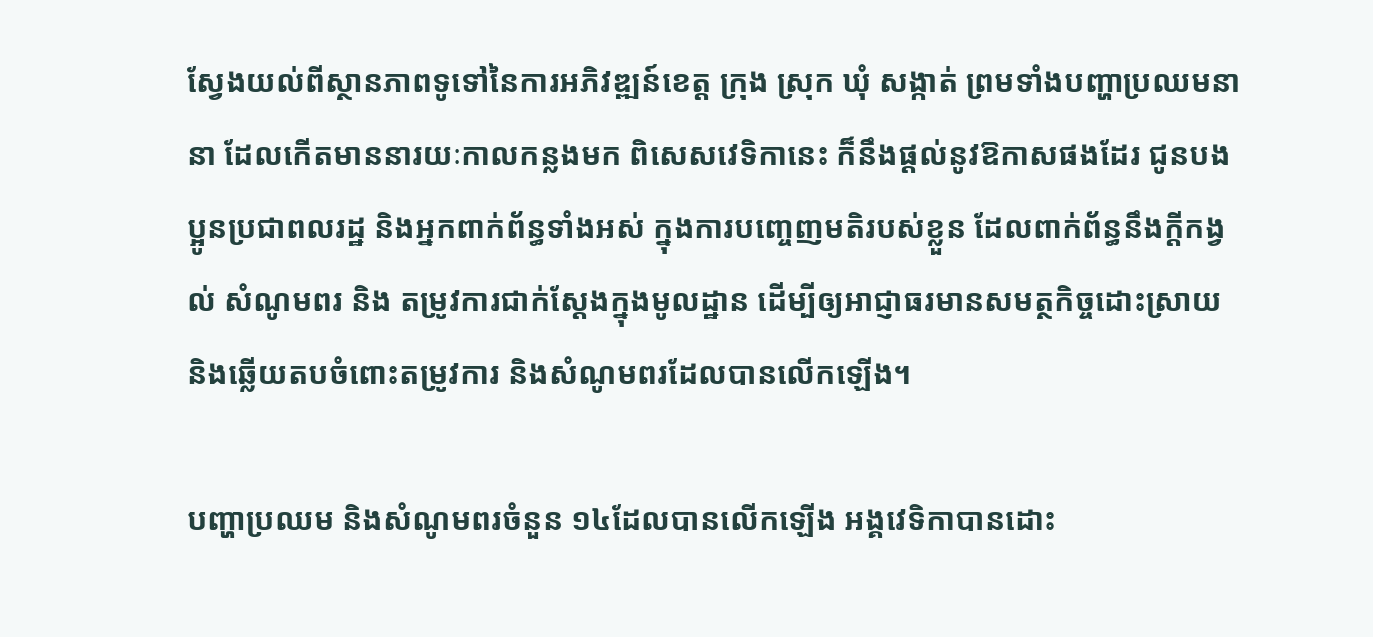ស្វែងយល់ពីស្ថានភាពទូទៅនៃការអភិវឌ្ឍន៍ខេត្ត ក្រុង ស្រុក ឃុំ សង្កាត់ ព្រមទាំងបញ្ហាប្រឈមនានា ដែលកើតមាននារយៈកាលកន្លងមក ពិសេសវេទិកានេះ ក៏នឹងផ្តល់នូវឱកាសផងដែរ ជូនបងប្អូនប្រជាពលរដ្ឋ និងអ្នកពាក់ព័ន្ធទាំងអស់ ក្នុងការបញ្ចេញមតិរបស់ខ្លួន ដែលពាក់ព័ន្ធនឹងក្តីកង្វល់ សំណូមពរ និង តម្រូវការជាក់ស្តែងក្នុងមូលដ្ឋាន ដើម្បីឲ្យអាជ្ញាធរមានសមត្ថកិច្ចដោះស្រាយ និងឆ្លើយតបចំពោះតម្រូវការ និងសំណូមពរដែលបានលើកឡើង។

បញ្ហាប្រឈម និងសំណូមពរចំនួន ១៤ដែលបានលើកឡើង អង្គវេទិកាបានដោះ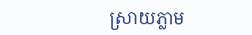ស្រាយភ្លាម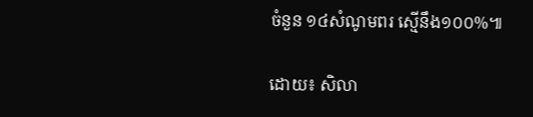ចំនួន ១៤សំណូមពរ ស្មើនឹង១០០%៕

ដោយ៖ សិលា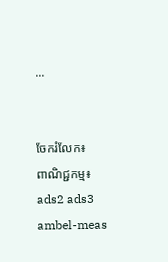...


ចែករំលែក៖
ពាណិជ្ជកម្ម៖
ads2 ads3 ambel-meas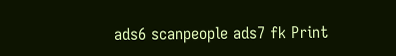ads6 scanpeople ads7 fk Print